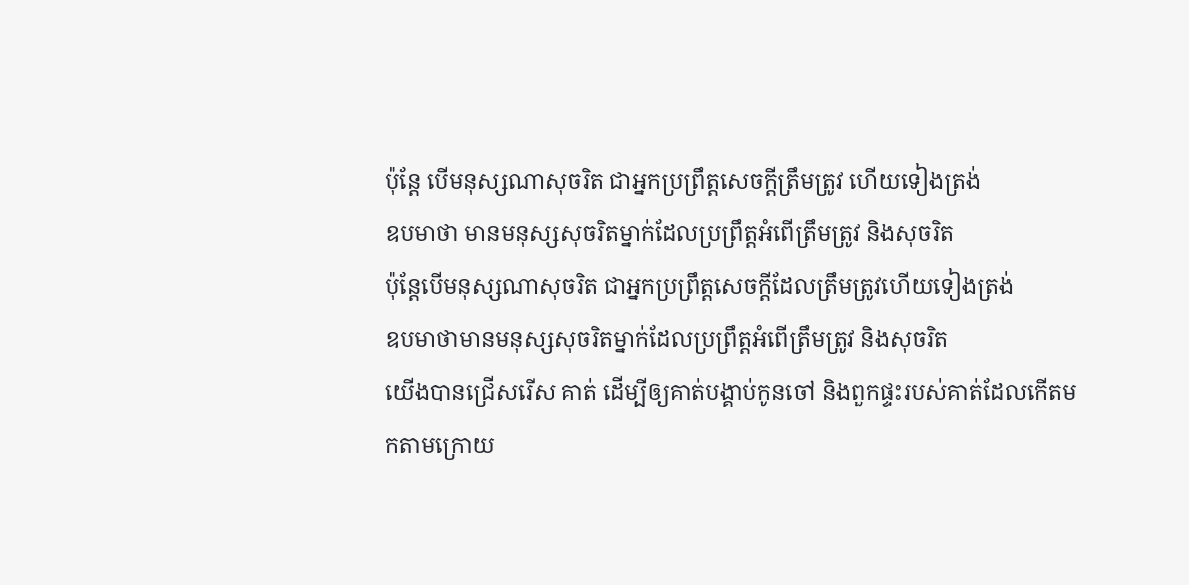ប៉ុន្តែ បើមនុស្សណាសុចរិត ជាអ្នកប្រព្រឹត្តសេចក្ដីត្រឹមត្រូវ ហើយទៀងត្រង់
ឧបមាថា មានមនុស្សសុចរិតម្នាក់ដែលប្រព្រឹត្តអំពើត្រឹមត្រូវ និងសុចរិត
ប៉ុន្តែបើមនុស្សណាសុចរិត ជាអ្នកប្រព្រឹត្តសេចក្ដីដែលត្រឹមត្រូវហើយទៀងត្រង់
ឧបមាថាមានមនុស្សសុចរិតម្នាក់ដែលប្រព្រឹត្តអំពើត្រឹមត្រូវ និងសុចរិត
យើងបានជ្រើសរើស គាត់ ដើម្បីឲ្យគាត់បង្គាប់កូនចៅ និងពួកផ្ទះរបស់គាត់ដែលកើតមកតាមក្រោយ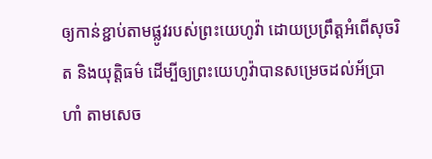ឲ្យកាន់ខ្ជាប់តាមផ្លូវរបស់ព្រះយេហូវ៉ា ដោយប្រព្រឹត្តអំពើសុចរិត និងយុត្តិធម៌ ដើម្បីឲ្យព្រះយេហូវ៉ាបានសម្រេចដល់អ័ប្រាហាំ តាមសេច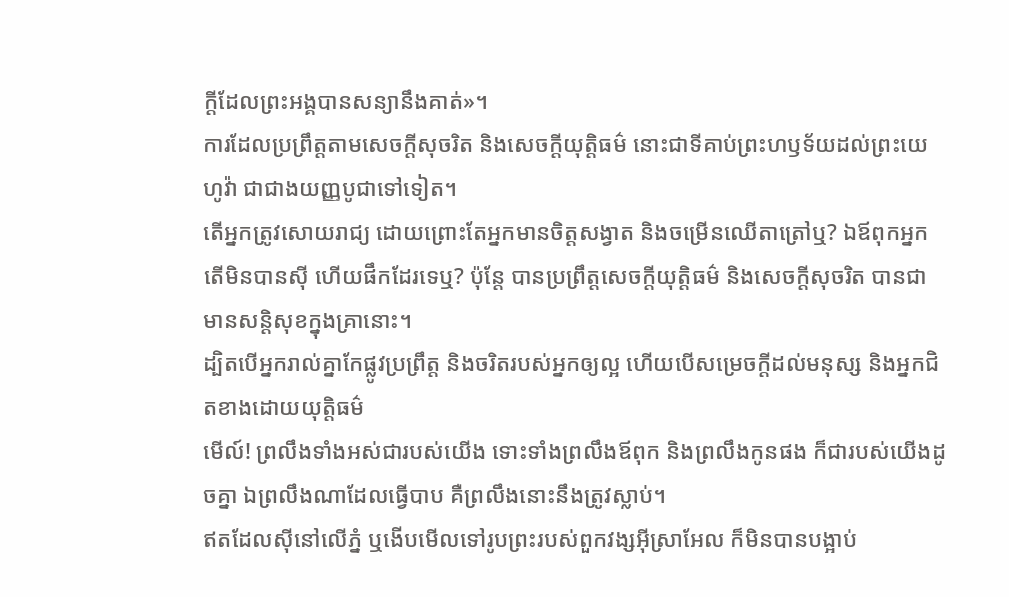ក្ដីដែលព្រះអង្គបានសន្យានឹងគាត់»។
ការដែលប្រព្រឹត្តតាមសេចក្ដីសុចរិត និងសេចក្ដីយុត្តិធម៌ នោះជាទីគាប់ព្រះហឫទ័យដល់ព្រះយេហូវ៉ា ជាជាងយញ្ញបូជាទៅទៀត។
តើអ្នកត្រូវសោយរាជ្យ ដោយព្រោះតែអ្នកមានចិត្តសង្វាត និងចម្រើនឈើតាត្រៅឬ? ឯឪពុកអ្នក តើមិនបានស៊ី ហើយផឹកដែរទេឬ? ប៉ុន្តែ បានប្រព្រឹត្តសេចក្ដីយុត្តិធម៌ និងសេចក្ដីសុចរិត បានជាមានសន្តិសុខក្នុងគ្រានោះ។
ដ្បិតបើអ្នករាល់គ្នាកែផ្លូវប្រព្រឹត្ត និងចរិតរបស់អ្នកឲ្យល្អ ហើយបើសម្រេចក្ដីដល់មនុស្ស និងអ្នកជិតខាងដោយយុត្តិធម៌
មើល៍! ព្រលឹងទាំងអស់ជារបស់យើង ទោះទាំងព្រលឹងឪពុក និងព្រលឹងកូនផង ក៏ជារបស់យើងដូចគ្នា ឯព្រលឹងណាដែលធ្វើបាប គឺព្រលឹងនោះនឹងត្រូវស្លាប់។
ឥតដែលស៊ីនៅលើភ្នំ ឬងើបមើលទៅរូបព្រះរបស់ពួកវង្សអ៊ីស្រាអែល ក៏មិនបានបង្អាប់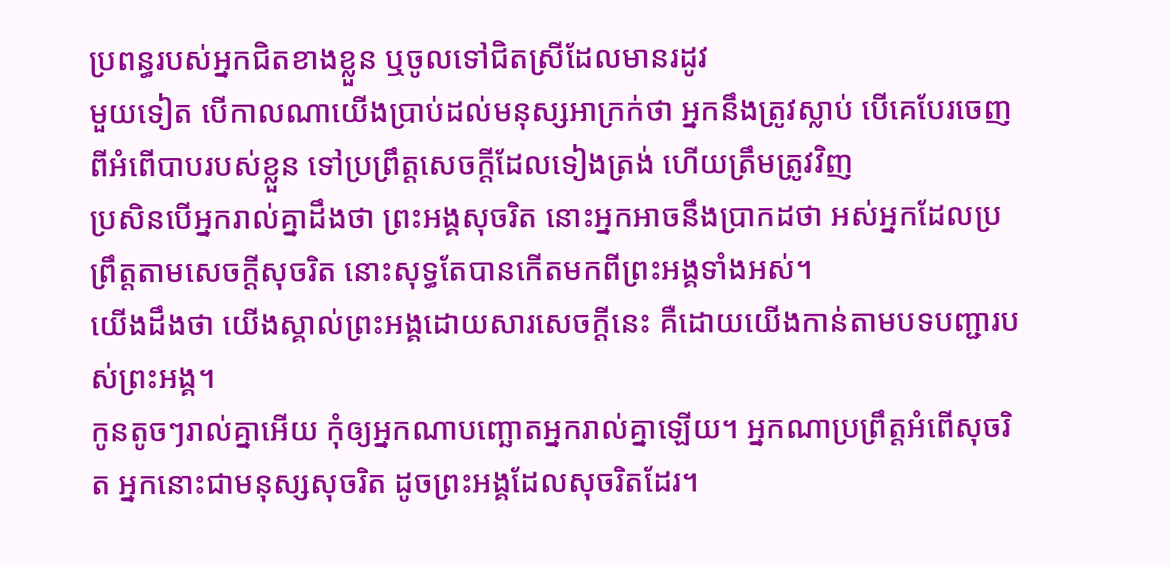ប្រពន្ធរបស់អ្នកជិតខាងខ្លួន ឬចូលទៅជិតស្រីដែលមានរដូវ
មួយទៀត បើកាលណាយើងប្រាប់ដល់មនុស្សអាក្រក់ថា អ្នកនឹងត្រូវស្លាប់ បើគេបែរចេញពីអំពើបាបរបស់ខ្លួន ទៅប្រព្រឹត្តសេចក្ដីដែលទៀងត្រង់ ហើយត្រឹមត្រូវវិញ
ប្រសិនបើអ្នករាល់គ្នាដឹងថា ព្រះអង្គសុចរិត នោះអ្នកអាចនឹងប្រាកដថា អស់អ្នកដែលប្រព្រឹត្តតាមសេចក្ដីសុចរិត នោះសុទ្ធតែបានកើតមកពីព្រះអង្គទាំងអស់។
យើងដឹងថា យើងស្គាល់ព្រះអង្គដោយសារសេចក្ដីនេះ គឺដោយយើងកាន់តាមបទបញ្ជារបស់ព្រះអង្គ។
កូនតូចៗរាល់គ្នាអើយ កុំឲ្យអ្នកណាបញ្ឆោតអ្នករាល់គ្នាឡើយ។ អ្នកណាប្រព្រឹត្តអំពើសុចរិត អ្នកនោះជាមនុស្សសុចរិត ដូចព្រះអង្គដែលសុចរិតដែរ។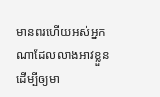មានពរហើយអស់អ្នកណាដែលលាងអាវខ្លួន ដើម្បីឲ្យមា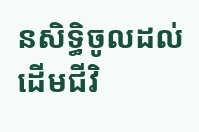នសិទ្ធិចូលដល់ដើមជីវិ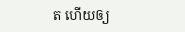ត ហើយឲ្យ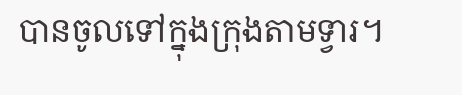បានចូលទៅក្នុងក្រុងតាមទ្វារ។